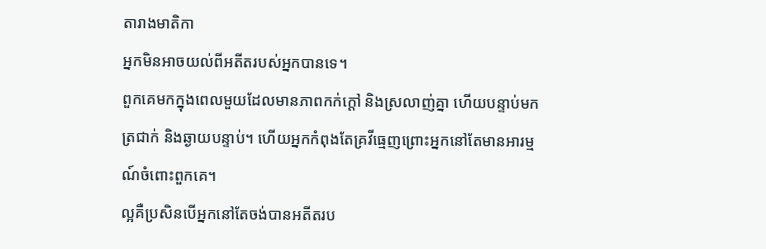តារាងមាតិកា
អ្នកមិនអាចយល់ពីអតីតរបស់អ្នកបានទេ។
ពួកគេមកក្នុងពេលមួយដែលមានភាពកក់ក្តៅ និងស្រលាញ់គ្នា ហើយបន្ទាប់មកត្រជាក់ និងឆ្ងាយបន្ទាប់។ ហើយអ្នកកំពុងតែគ្រវីធ្មេញព្រោះអ្នកនៅតែមានអារម្មណ៍ចំពោះពួកគេ។
ល្អគឺប្រសិនបើអ្នកនៅតែចង់បានអតីតរប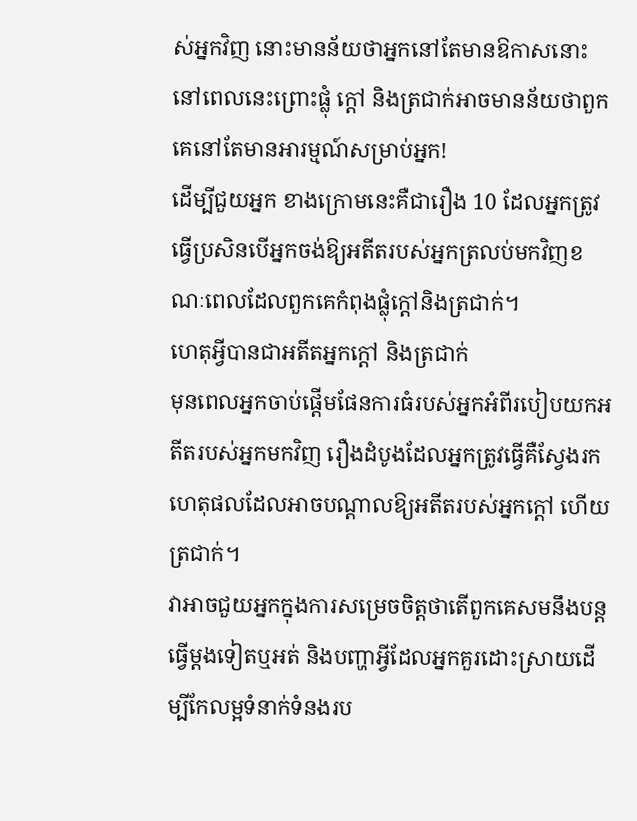ស់អ្នកវិញ នោះមានន័យថាអ្នកនៅតែមានឱកាសនោះនៅពេលនេះព្រោះផ្លុំ ក្តៅ និងត្រជាក់អាចមានន័យថាពួកគេនៅតែមានអារម្មណ៍សម្រាប់អ្នក!
ដើម្បីជួយអ្នក ខាងក្រោមនេះគឺជារឿង 10 ដែលអ្នកត្រូវធ្វើប្រសិនបើអ្នកចង់ឱ្យអតីតរបស់អ្នកត្រលប់មកវិញខណៈពេលដែលពួកគេកំពុងផ្លុំក្តៅនិងត្រជាក់។
ហេតុអ្វីបានជាអតីតអ្នកក្តៅ និងត្រជាក់
មុនពេលអ្នកចាប់ផ្តើមផែនការធំរបស់អ្នកអំពីរបៀបយកអតីតរបស់អ្នកមកវិញ រឿងដំបូងដែលអ្នកត្រូវធ្វើគឺស្វែងរកហេតុផលដែលអាចបណ្តាលឱ្យអតីតរបស់អ្នកក្តៅ ហើយ ត្រជាក់។
វាអាចជួយអ្នកក្នុងការសម្រេចចិត្តថាតើពួកគេសមនឹងបន្តធ្វើម្តងទៀតឬអត់ និងបញ្ហាអ្វីដែលអ្នកគួរដោះស្រាយដើម្បីកែលម្អទំនាក់ទំនងរប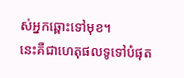ស់អ្នកឆ្ពោះទៅមុខ។
នេះគឺជាហេតុផលទូទៅបំផុត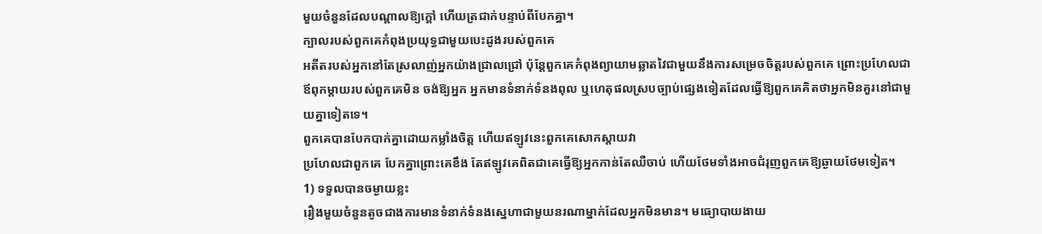មួយចំនួនដែលបណ្តាលឱ្យក្តៅ ហើយត្រជាក់បន្ទាប់ពីបែកគ្នា។
ក្បាលរបស់ពួកគេកំពុងប្រយុទ្ធជាមួយបេះដូងរបស់ពួកគេ
អតីតរបស់អ្នកនៅតែស្រលាញ់អ្នកយ៉ាងជ្រាលជ្រៅ ប៉ុន្តែពួកគេកំពុងព្យាយាមឆ្លាតវៃជាមួយនឹងការសម្រេចចិត្តរបស់ពួកគេ ព្រោះប្រហែលជាឪពុកម្តាយរបស់ពួកគេមិន ចង់ឱ្យអ្នក អ្នកមានទំនាក់ទំនងពុល ឬហេតុផលស្របច្បាប់ផ្សេងទៀតដែលធ្វើឱ្យពួកគេគិតថាអ្នកមិនគួរនៅជាមួយគ្នាទៀតទេ។
ពួកគេបានបែកបាក់គ្នាដោយកម្លាំងចិត្ត ហើយឥឡូវនេះពួកគេសោកស្តាយវា
ប្រហែលជាពួកគេ បែកគ្នាព្រោះគេខឹង តែឥឡូវគេពិតជាគេធ្វើឱ្យអ្នកកាន់តែឈឺចាប់ ហើយថែមទាំងអាចជំរុញពួកគេឱ្យឆ្ងាយថែមទៀត។
1) ទទួលបានចម្ងាយខ្លះ
រឿងមួយចំនួនតូចជាងការមានទំនាក់ទំនងស្នេហាជាមួយនរណាម្នាក់ដែលអ្នកមិនមាន។ មធ្យោបាយងាយ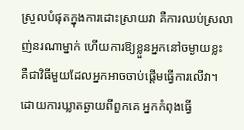ស្រួលបំផុតក្នុងការដោះស្រាយវា គឺការឈប់ស្រលាញ់នរណាម្នាក់ ហើយការឱ្យខ្លួនអ្នកនៅចម្ងាយខ្លះ គឺជាវិធីមួយដែលអ្នកអាចចាប់ផ្តើមធ្វើការលើវា។
ដោយការឃ្លាតឆ្ងាយពីពួកគេ អ្នកកំពុងធ្វើ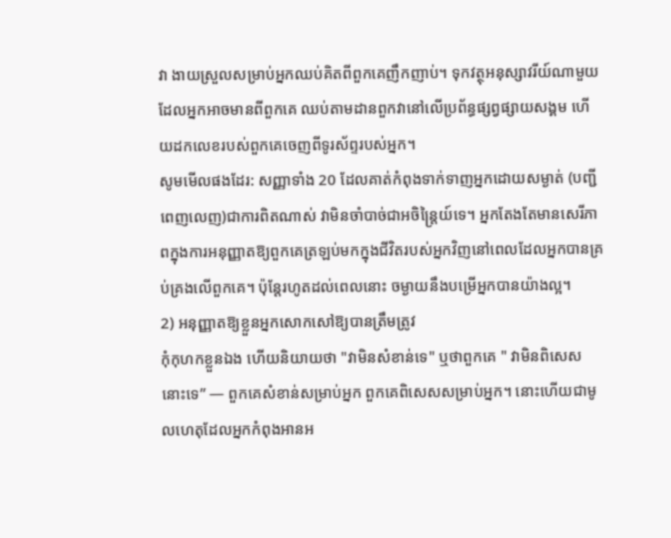វា ងាយស្រួលសម្រាប់អ្នកឈប់គិតពីពួកគេញឹកញាប់។ ទុកវត្ថុអនុស្សាវរីយ៍ណាមួយដែលអ្នកអាចមានពីពួកគេ ឈប់តាមដានពួកវានៅលើប្រព័ន្ធផ្សព្វផ្សាយសង្គម ហើយដកលេខរបស់ពួកគេចេញពីទូរស័ព្ទរបស់អ្នក។
សូមមើលផងដែរ: សញ្ញាទាំង 20 ដែលគាត់កំពុងទាក់ទាញអ្នកដោយសម្ងាត់ (បញ្ជីពេញលេញ)ជាការពិតណាស់ វាមិនចាំបាច់ជាអចិន្ត្រៃយ៍ទេ។ អ្នកតែងតែមានសេរីភាពក្នុងការអនុញ្ញាតឱ្យពួកគេត្រឡប់មកក្នុងជីវិតរបស់អ្នកវិញនៅពេលដែលអ្នកបានគ្រប់គ្រងលើពួកគេ។ ប៉ុន្តែរហូតដល់ពេលនោះ ចម្ងាយនឹងបម្រើអ្នកបានយ៉ាងល្អ។
2) អនុញ្ញាតឱ្យខ្លួនអ្នកសោកសៅឱ្យបានត្រឹមត្រូវ
កុំកុហកខ្លួនឯង ហើយនិយាយថា "វាមិនសំខាន់ទេ" ឬថាពួកគេ " វាមិនពិសេសនោះទេ” — ពួកគេសំខាន់សម្រាប់អ្នក ពួកគេពិសេសសម្រាប់អ្នក។ នោះហើយជាមូលហេតុដែលអ្នកកំពុងអានអ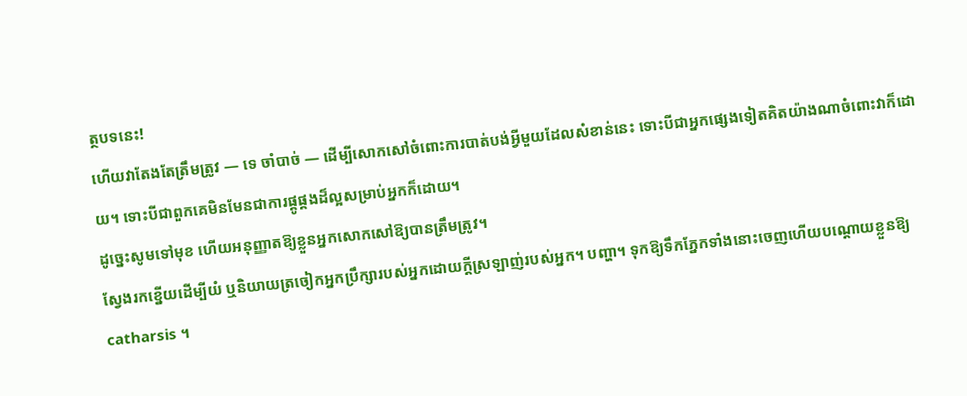ត្ថបទនេះ!
ហើយវាតែងតែត្រឹមត្រូវ — ទេ ចាំបាច់ — ដើម្បីសោកសៅចំពោះការបាត់បង់អ្វីមួយដែលសំខាន់នេះ ទោះបីជាអ្នកផ្សេងទៀតគិតយ៉ាងណាចំពោះវាក៏ដោយ។ ទោះបីជាពួកគេមិនមែនជាការផ្គូផ្គងដ៏ល្អសម្រាប់អ្នកក៏ដោយ។
ដូច្នេះសូមទៅមុខ ហើយអនុញ្ញាតឱ្យខ្លួនអ្នកសោកសៅឱ្យបានត្រឹមត្រូវ។
ស្វែងរកខ្នើយដើម្បីយំ ឬនិយាយត្រចៀកអ្នកប្រឹក្សារបស់អ្នកដោយក្ដីស្រឡាញ់របស់អ្នក។ បញ្ហា។ ទុកឱ្យទឹកភ្នែកទាំងនោះចេញហើយបណ្ដោយខ្លួនឱ្យ catharsis ។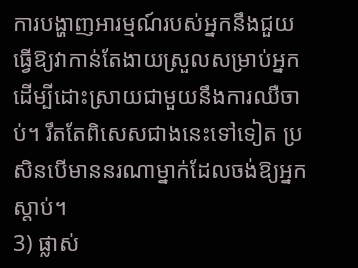ការបង្ហាញអារម្មណ៍របស់អ្នកនឹងជួយធ្វើឱ្យវាកាន់តែងាយស្រួលសម្រាប់អ្នកដើម្បីដោះស្រាយជាមួយនឹងការឈឺចាប់។ រឹតតែពិសេសជាងនេះទៅទៀត ប្រសិនបើមាននរណាម្នាក់ដែលចង់ឱ្យអ្នកស្តាប់។
3) ផ្លាស់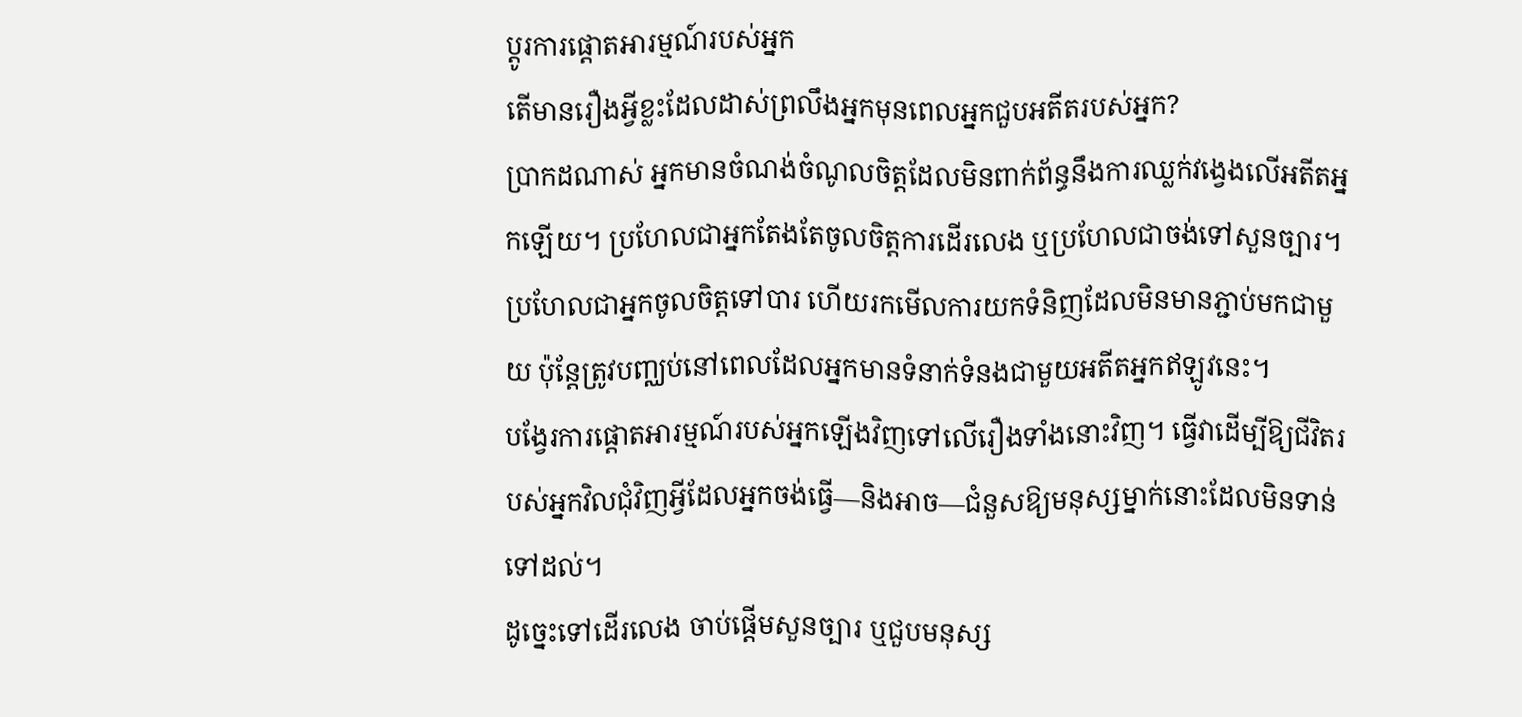ប្តូរការផ្តោតអារម្មណ៍របស់អ្នក
តើមានរឿងអ្វីខ្លះដែលដាស់ព្រលឹងអ្នកមុនពេលអ្នកជួបអតីតរបស់អ្នក?
ប្រាកដណាស់ អ្នកមានចំណង់ចំណូលចិត្តដែលមិនពាក់ព័ន្ធនឹងការឈ្លក់វង្វេងលើអតីតអ្នកឡើយ។ ប្រហែលជាអ្នកតែងតែចូលចិត្តការដើរលេង ឬប្រហែលជាចង់ទៅសួនច្បារ។ ប្រហែលជាអ្នកចូលចិត្តទៅបារ ហើយរកមើលការយកទំនិញដែលមិនមានភ្ជាប់មកជាមួយ ប៉ុន្តែត្រូវបញ្ឈប់នៅពេលដែលអ្នកមានទំនាក់ទំនងជាមួយអតីតអ្នកឥឡូវនេះ។
បង្វែរការផ្តោតអារម្មណ៍របស់អ្នកឡើងវិញទៅលើរឿងទាំងនោះវិញ។ ធ្វើវាដើម្បីឱ្យជីវិតរបស់អ្នកវិលជុំវិញអ្វីដែលអ្នកចង់ធ្វើ—និងអាច—ជំនួសឱ្យមនុស្សម្នាក់នោះដែលមិនទាន់ទៅដល់។
ដូច្នេះទៅដើរលេង ចាប់ផ្តើមសួនច្បារ ឬជួបមនុស្ស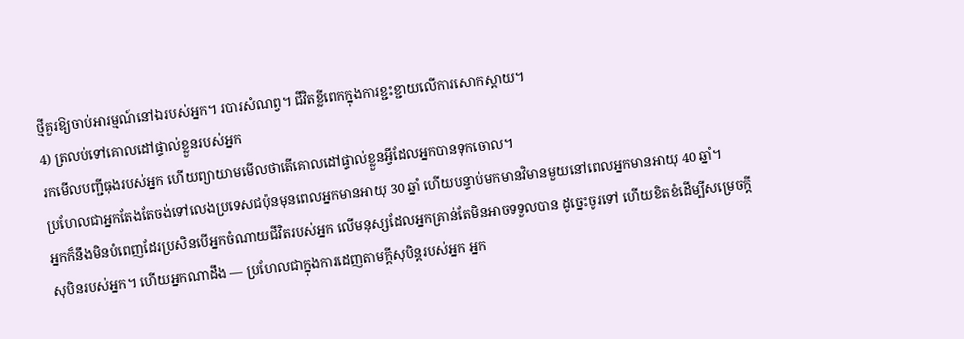ថ្មីគួរឱ្យចាប់អារម្មណ៍នៅឯរបស់អ្នក។ របារសំណព្វ។ ជីវិតខ្លីពេកក្នុងការខ្ជះខ្ជាយលើការសោកស្ដាយ។
4) ត្រលប់ទៅគោលដៅផ្ទាល់ខ្លួនរបស់អ្នក
រកមើលបញ្ជីធុងរបស់អ្នក ហើយព្យាយាមមើលថាតើគោលដៅផ្ទាល់ខ្លួនអ្វីដែលអ្នកបានទុកចោល។
ប្រហែលជាអ្នកតែងតែចង់ទៅលេងប្រទេសជប៉ុនមុនពេលអ្នកមានអាយុ 30 ឆ្នាំ ហើយបន្ទាប់មកមានវិមានមួយនៅពេលអ្នកមានអាយុ 40 ឆ្នាំ។
អ្នកក៏នឹងមិនបំពេញដែរប្រសិនបើអ្នកចំណាយជីវិតរបស់អ្នក លើមនុស្សដែលអ្នកគ្រាន់តែមិនអាចទទួលបាន ដូច្នេះចូរទៅ ហើយខិតខំដើម្បីសម្រេចក្តីសុបិនរបស់អ្នក។ ហើយអ្នកណាដឹង — ប្រហែលជាក្នុងការដេញតាមក្តីសុបិន្តរបស់អ្នក អ្នក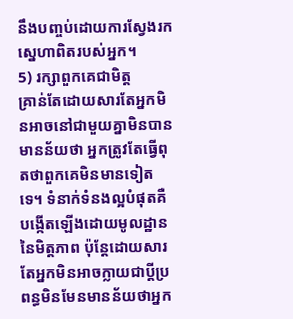នឹងបញ្ចប់ដោយការស្វែងរកស្នេហាពិតរបស់អ្នក។
5) រក្សាពួកគេជាមិត្ត
គ្រាន់តែដោយសារតែអ្នកមិនអាចនៅជាមួយគ្នាមិនបាន មានន័យថា អ្នកត្រូវតែធ្វើពុតថាពួកគេមិនមានទៀតទេ។ ទំនាក់ទំនងល្អបំផុតគឺបង្កើតឡើងដោយមូលដ្ឋាននៃមិត្តភាព ប៉ុន្តែដោយសារតែអ្នកមិនអាចក្លាយជាប្ដីប្រពន្ធមិនមែនមានន័យថាអ្នក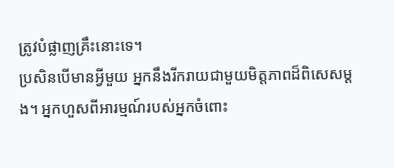ត្រូវបំផ្លាញគ្រឹះនោះទេ។
ប្រសិនបើមានអ្វីមួយ អ្នកនឹងរីករាយជាមួយមិត្តភាពដ៏ពិសេសម្ដង។ អ្នកហួសពីអារម្មណ៍របស់អ្នកចំពោះ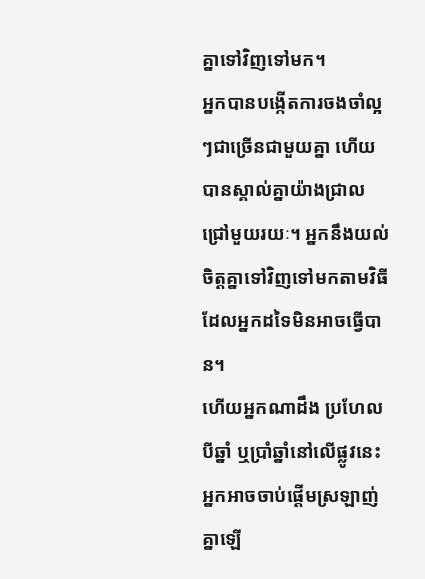គ្នាទៅវិញទៅមក។
អ្នកបានបង្កើតការចងចាំល្អៗជាច្រើនជាមួយគ្នា ហើយបានស្គាល់គ្នាយ៉ាងជ្រាលជ្រៅមួយរយៈ។ អ្នកនឹងយល់ចិត្តគ្នាទៅវិញទៅមកតាមវិធីដែលអ្នកដទៃមិនអាចធ្វើបាន។
ហើយអ្នកណាដឹង ប្រហែលបីឆ្នាំ ឬប្រាំឆ្នាំនៅលើផ្លូវនេះ អ្នកអាចចាប់ផ្ដើមស្រឡាញ់គ្នាឡើ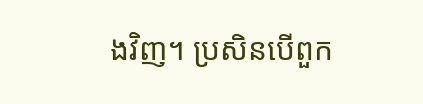ងវិញ។ ប្រសិនបើពួក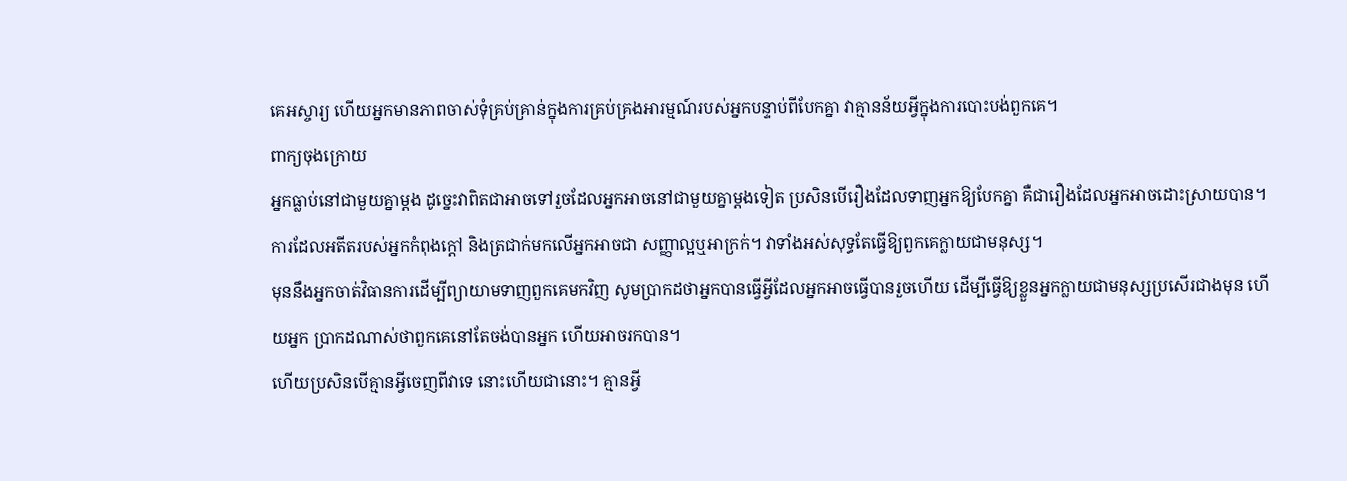គេអស្ចារ្យ ហើយអ្នកមានភាពចាស់ទុំគ្រប់គ្រាន់ក្នុងការគ្រប់គ្រងអារម្មណ៍របស់អ្នកបន្ទាប់ពីបែកគ្នា វាគ្មានន័យអ្វីក្នុងការបោះបង់ពួកគេ។
ពាក្យចុងក្រោយ
អ្នកធ្លាប់នៅជាមួយគ្នាម្តង ដូច្នេះវាពិតជាអាចទៅរួចដែលអ្នកអាចនៅជាមួយគ្នាម្តងទៀត ប្រសិនបើរឿងដែលទាញអ្នកឱ្យបែកគ្នា គឺជារឿងដែលអ្នកអាចដោះស្រាយបាន។
ការដែលអតីតរបស់អ្នកកំពុងក្តៅ និងត្រជាក់មកលើអ្នកអាចជា សញ្ញាល្អឬអាក្រក់។ វាទាំងអស់សុទ្ធតែធ្វើឱ្យពួកគេក្លាយជាមនុស្ស។
មុននឹងអ្នកចាត់វិធានការដើម្បីព្យាយាមទាញពួកគេមកវិញ សូមប្រាកដថាអ្នកបានធ្វើអ្វីដែលអ្នកអាចធ្វើបានរួចហើយ ដើម្បីធ្វើឱ្យខ្លួនអ្នកក្លាយជាមនុស្សប្រសើរជាងមុន ហើយអ្នក ប្រាកដណាស់ថាពួកគេនៅតែចង់បានអ្នក ហើយអាចរកបាន។
ហើយប្រសិនបើគ្មានអ្វីចេញពីវាទេ នោះហើយជានោះ។ គ្មានអ្វី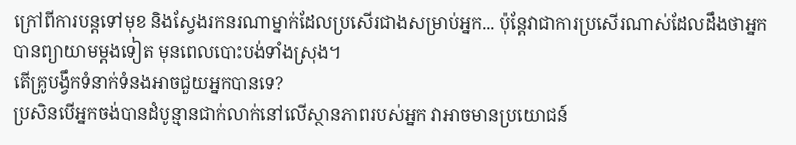ក្រៅពីការបន្តទៅមុខ និងស្វែងរកនរណាម្នាក់ដែលប្រសើរជាងសម្រាប់អ្នក... ប៉ុន្តែវាជាការប្រសើរណាស់ដែលដឹងថាអ្នកបានព្យាយាមម្តងទៀត មុនពេលបោះបង់ទាំងស្រុង។
តើគ្រូបង្វឹកទំនាក់ទំនងអាចជួយអ្នកបានទេ?
ប្រសិនបើអ្នកចង់បានដំបូន្មានជាក់លាក់នៅលើស្ថានភាពរបស់អ្នក វាអាចមានប្រយោជន៍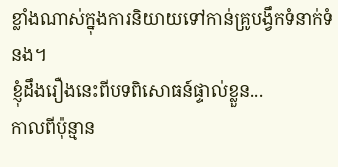ខ្លាំងណាស់ក្នុងការនិយាយទៅកាន់គ្រូបង្វឹកទំនាក់ទំនង។
ខ្ញុំដឹងរឿងនេះពីបទពិសោធន៍ផ្ទាល់ខ្លួន...
កាលពីប៉ុន្មាន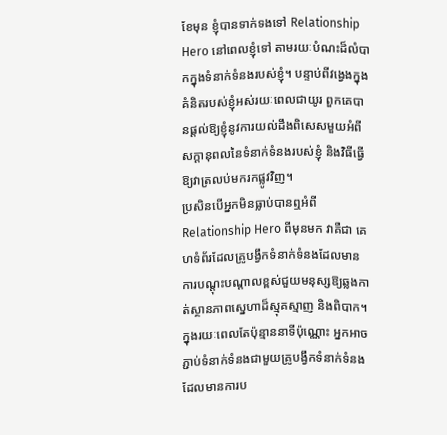ខែមុន ខ្ញុំបានទាក់ទងទៅ Relationship Hero នៅពេលខ្ញុំទៅ តាមរយៈបំណះដ៏លំបាកក្នុងទំនាក់ទំនងរបស់ខ្ញុំ។ បន្ទាប់ពីវង្វេងក្នុងគំនិតរបស់ខ្ញុំអស់រយៈពេលជាយូរ ពួកគេបានផ្ដល់ឱ្យខ្ញុំនូវការយល់ដឹងពិសេសមួយអំពីសក្ដានុពលនៃទំនាក់ទំនងរបស់ខ្ញុំ និងវិធីធ្វើឱ្យវាត្រលប់មករកផ្លូវវិញ។
ប្រសិនបើអ្នកមិនធ្លាប់បានឮអំពី Relationship Hero ពីមុនមក វាគឺជា គេហទំព័រដែលគ្រូបង្វឹកទំនាក់ទំនងដែលមានការបណ្តុះបណ្តាលខ្ពស់ជួយមនុស្សឱ្យឆ្លងកាត់ស្ថានភាពស្នេហាដ៏ស្មុគស្មាញ និងពិបាក។
ក្នុងរយៈពេលតែប៉ុន្មាននាទីប៉ុណ្ណោះ អ្នកអាចភ្ជាប់ទំនាក់ទំនងជាមួយគ្រូបង្វឹកទំនាក់ទំនងដែលមានការប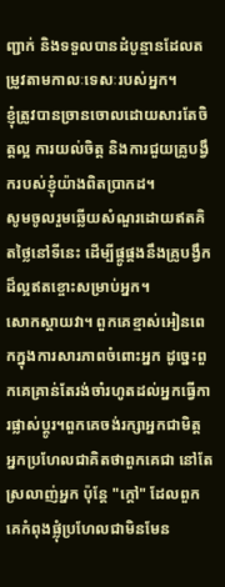ញ្ជាក់ និងទទួលបានដំបូន្មានដែលតម្រូវតាមកាលៈទេសៈរបស់អ្នក។
ខ្ញុំត្រូវបានច្រានចោលដោយសារតែចិត្តល្អ ការយល់ចិត្ត និងការជួយគ្រូបង្វឹករបស់ខ្ញុំយ៉ាងពិតប្រាកដ។
សូមចូលរួមឆ្លើយសំណួរដោយឥតគិតថ្លៃនៅទីនេះ ដើម្បីផ្គូផ្គងនឹងគ្រូបង្វឹកដ៏ល្អឥតខ្ចោះសម្រាប់អ្នក។
សោកស្តាយវា។ ពួកគេខ្មាស់អៀនពេកក្នុងការសារភាពចំពោះអ្នក ដូច្នេះពួកគេគ្រាន់តែរង់ចាំរហូតដល់អ្នកធ្វើការផ្លាស់ប្តូរ។ពួកគេចង់រក្សាអ្នកជាមិត្ត
អ្នកប្រហែលជាគិតថាពួកគេជា នៅតែស្រលាញ់អ្នក ប៉ុន្តែ "ក្តៅ" ដែលពួកគេកំពុងផ្លុំប្រហែលជាមិនមែន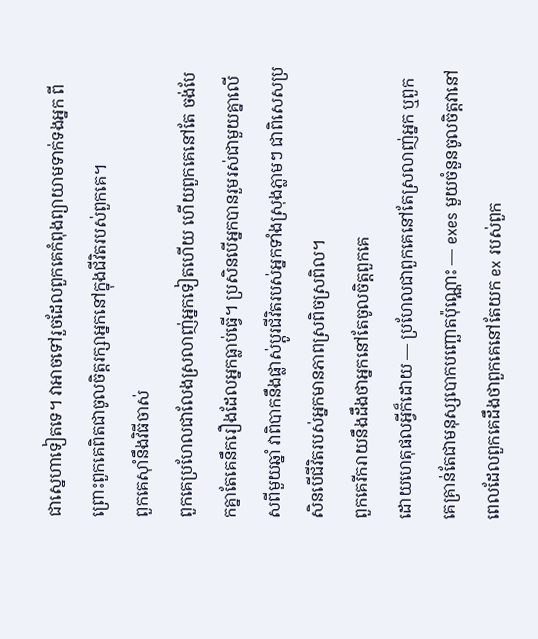ជាស្នេហាទៀតទេ។ វាអាចទៅរួចដែលពួកគេកំពុងព្យាយាមទាក់ទងអ្នក ពីព្រោះពួកគេពិតជាចូលចិត្តរក្សាអ្នកនៅក្នុងជីវិតរបស់ពួកគេ។
ពួកគេស៊ាំនឹងវិធីចាស់
ពួកគេប្រហែលជាលែងស្រលាញ់អ្នកទៀតហើយ ហើយពួកគេនៅតែ ចង់បែកគ្នាតែគេនឹករឿងដែលអ្នកធ្លាប់ធ្វើ។ ប្រសិនបើអ្នកបានរួមរស់ជាមួយគ្នាលើសពីមួយឆ្នាំ វាពិបាកនឹងផ្លាស់ប្តូរជីវិតរបស់អ្នកទាំងស្រុងភ្លាមៗ ជាពិសេសប្រសិនបើជីវិតរបស់អ្នកមានភាពស្រពិចស្រពិល។
ពួកគេរីករាយនឹងដឹងថាអ្នកនៅតែចូលចិត្តពួកគេ
ដោយហេតុផលអ្វីក៏ដោយ — ប្រហែលជាពួកគេនៅតែស្រលាញ់អ្នក ឬពួកគេគ្រាន់តែជាមនុស្សបោកបញ្ឆោតប៉ុណ្ណោះ — exes មួយចំនួនចូលចិត្តវានៅពេលដែលពួកគេដឹងថាពួកគេនៅតែយក ex របស់ពួក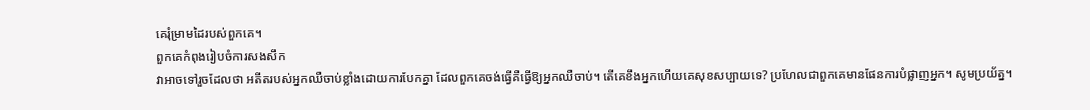គេរុំម្រាមដៃរបស់ពួកគេ។
ពួកគេកំពុងរៀបចំការសងសឹក
វាអាចទៅរួចដែលថា អតីតរបស់អ្នកឈឺចាប់ខ្លាំងដោយការបែកគ្នា ដែលពួកគេចង់ធ្វើគឺធ្វើឱ្យអ្នកឈឺចាប់។ តើគេខឹងអ្នកហើយគេសុខសប្បាយទេ? ប្រហែលជាពួកគេមានផែនការបំផ្លាញអ្នក។ សូមប្រយ័ត្ន។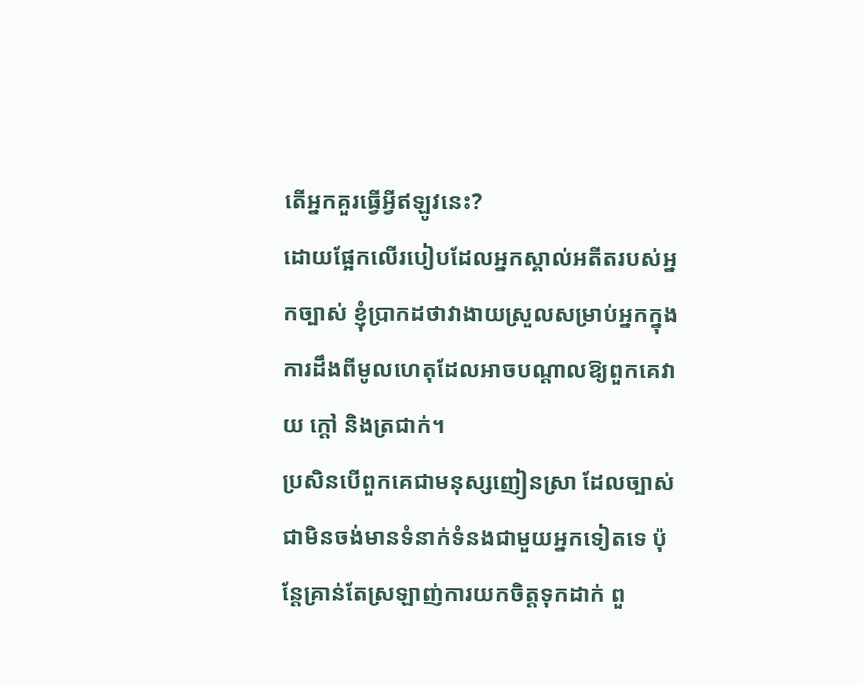តើអ្នកគួរធ្វើអ្វីឥឡូវនេះ?
ដោយផ្អែកលើរបៀបដែលអ្នកស្គាល់អតីតរបស់អ្នកច្បាស់ ខ្ញុំប្រាកដថាវាងាយស្រួលសម្រាប់អ្នកក្នុងការដឹងពីមូលហេតុដែលអាចបណ្តាលឱ្យពួកគេវាយ ក្តៅ និងត្រជាក់។
ប្រសិនបើពួកគេជាមនុស្សញៀនស្រា ដែលច្បាស់ជាមិនចង់មានទំនាក់ទំនងជាមួយអ្នកទៀតទេ ប៉ុន្តែគ្រាន់តែស្រឡាញ់ការយកចិត្តទុកដាក់ ពួ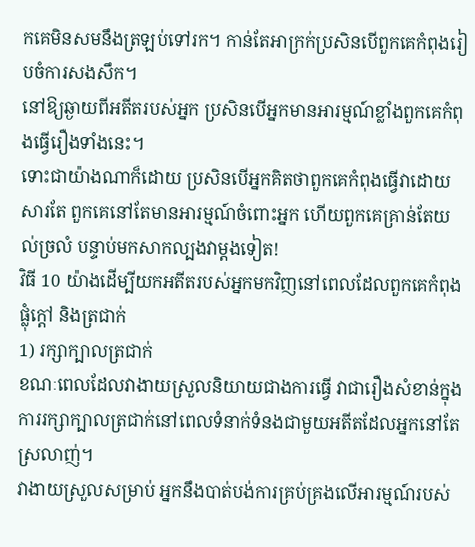កគេមិនសមនឹងត្រឡប់ទៅរក។ កាន់តែអាក្រក់ប្រសិនបើពួកគេកំពុងរៀបចំការសងសឹក។
នៅឱ្យឆ្ងាយពីអតីតរបស់អ្នក ប្រសិនបើអ្នកមានអារម្មណ៍ខ្លាំងពួកគេកំពុងធ្វើរឿងទាំងនេះ។
ទោះជាយ៉ាងណាក៏ដោយ ប្រសិនបើអ្នកគិតថាពួកគេកំពុងធ្វើវាដោយសារតែ ពួកគេនៅតែមានអារម្មណ៍ចំពោះអ្នក ហើយពួកគេគ្រាន់តែយល់ច្រលំ បន្ទាប់មកសាកល្បងវាម្តងទៀត!
វិធី 10 យ៉ាងដើម្បីយកអតីតរបស់អ្នកមកវិញនៅពេលដែលពួកគេកំពុងផ្លុំក្តៅ និងត្រជាក់
1) រក្សាក្បាលត្រជាក់
ខណៈពេលដែលវាងាយស្រួលនិយាយជាងការធ្វើ វាជារឿងសំខាន់ក្នុងការរក្សាក្បាលត្រជាក់នៅពេលទំនាក់ទំនងជាមួយអតីតដែលអ្នកនៅតែស្រលាញ់។
វាងាយស្រួលសម្រាប់ អ្នកនឹងបាត់បង់ការគ្រប់គ្រងលើអារម្មណ៍របស់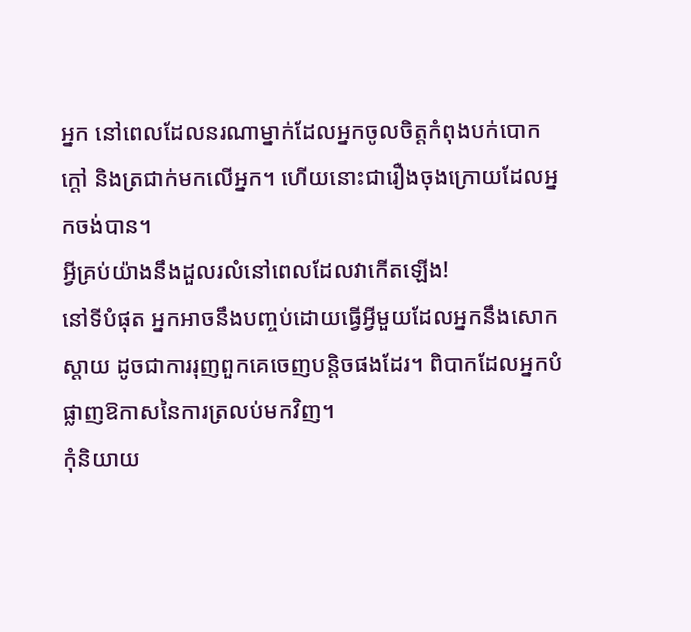អ្នក នៅពេលដែលនរណាម្នាក់ដែលអ្នកចូលចិត្តកំពុងបក់បោកក្តៅ និងត្រជាក់មកលើអ្នក។ ហើយនោះជារឿងចុងក្រោយដែលអ្នកចង់បាន។
អ្វីគ្រប់យ៉ាងនឹងដួលរលំនៅពេលដែលវាកើតឡើង!
នៅទីបំផុត អ្នកអាចនឹងបញ្ចប់ដោយធ្វើអ្វីមួយដែលអ្នកនឹងសោកស្តាយ ដូចជាការរុញពួកគេចេញបន្តិចផងដែរ។ ពិបាកដែលអ្នកបំផ្លាញឱកាសនៃការត្រលប់មកវិញ។
កុំនិយាយ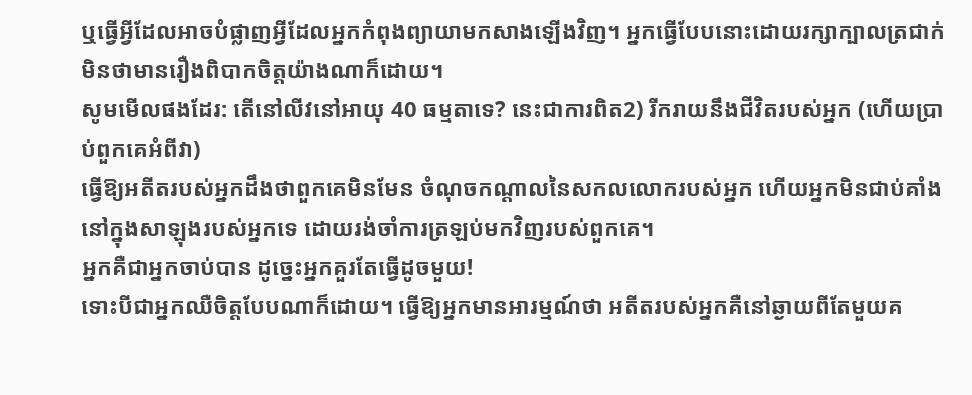ឬធ្វើអ្វីដែលអាចបំផ្លាញអ្វីដែលអ្នកកំពុងព្យាយាមកសាងឡើងវិញ។ អ្នកធ្វើបែបនោះដោយរក្សាក្បាលត្រជាក់ មិនថាមានរឿងពិបាកចិត្តយ៉ាងណាក៏ដោយ។
សូមមើលផងដែរ: តើនៅលីវនៅអាយុ 40 ធម្មតាទេ? នេះជាការពិត2) រីករាយនឹងជីវិតរបស់អ្នក (ហើយប្រាប់ពួកគេអំពីវា)
ធ្វើឱ្យអតីតរបស់អ្នកដឹងថាពួកគេមិនមែន ចំណុចកណ្តាលនៃសកលលោករបស់អ្នក ហើយអ្នកមិនជាប់គាំងនៅក្នុងសាឡុងរបស់អ្នកទេ ដោយរង់ចាំការត្រឡប់មកវិញរបស់ពួកគេ។
អ្នកគឺជាអ្នកចាប់បាន ដូច្នេះអ្នកគួរតែធ្វើដូចមួយ!
ទោះបីជាអ្នកឈឺចិត្តបែបណាក៏ដោយ។ ធ្វើឱ្យអ្នកមានអារម្មណ៍ថា អតីតរបស់អ្នកគឺនៅឆ្ងាយពីតែមួយគ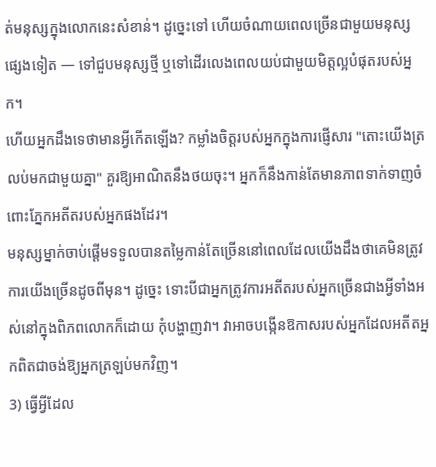ត់មនុស្សក្នុងលោកនេះសំខាន់។ ដូច្នេះទៅ ហើយចំណាយពេលច្រើនជាមួយមនុស្សផ្សេងទៀត — ទៅជួបមនុស្សថ្មី ឬទៅដើរលេងពេលយប់ជាមួយមិត្តល្អបំផុតរបស់អ្នក។
ហើយអ្នកដឹងទេថាមានអ្វីកើតឡើង? កម្លាំងចិត្តរបស់អ្នកក្នុងការផ្ញើសារ "តោះយើងត្រលប់មកជាមួយគ្នា" គួរឱ្យអាណិតនឹងថយចុះ។ អ្នកក៏នឹងកាន់តែមានភាពទាក់ទាញចំពោះភ្នែកអតីតរបស់អ្នកផងដែរ។
មនុស្សម្នាក់ចាប់ផ្តើមទទួលបានតម្លៃកាន់តែច្រើននៅពេលដែលយើងដឹងថាគេមិនត្រូវការយើងច្រើនដូចពីមុន។ ដូច្នេះ ទោះបីជាអ្នកត្រូវការអតីតរបស់អ្នកច្រើនជាងអ្វីទាំងអស់នៅក្នុងពិភពលោកក៏ដោយ កុំបង្ហាញវា។ វាអាចបង្កើនឱកាសរបស់អ្នកដែលអតីតអ្នកពិតជាចង់ឱ្យអ្នកត្រឡប់មកវិញ។
3) ធ្វើអ្វីដែល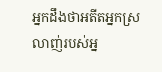អ្នកដឹងថាអតីតអ្នកស្រលាញ់របស់អ្ន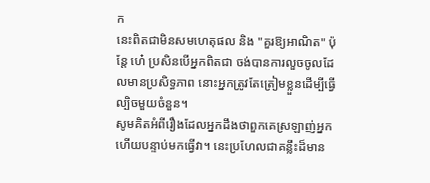ក
នេះពិតជាមិនសមហេតុផល និង "គួរឱ្យអាណិត" ប៉ុន្តែ ហេ៎ ប្រសិនបើអ្នកពិតជា ចង់បានការលួចចូលដែលមានប្រសិទ្ធភាព នោះអ្នកត្រូវតែត្រៀមខ្លួនដើម្បីធ្វើល្បិចមួយចំនួន។
សូមគិតអំពីរឿងដែលអ្នកដឹងថាពួកគេស្រឡាញ់អ្នក ហើយបន្ទាប់មកធ្វើវា។ នេះប្រហែលជាគន្លឹះដ៏មាន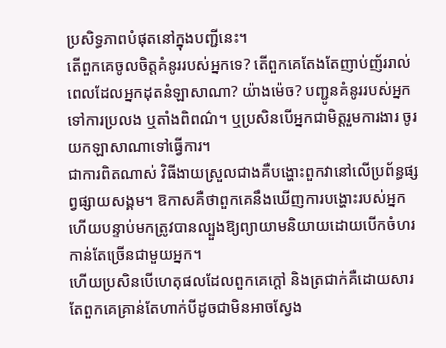ប្រសិទ្ធភាពបំផុតនៅក្នុងបញ្ជីនេះ។
តើពួកគេចូលចិត្តគំនូររបស់អ្នកទេ? តើពួកគេតែងតែញាប់ញ័ររាល់ពេលដែលអ្នកដុតនំឡាសាណា? យ៉ាងម៉េច? បញ្ជូនគំនូររបស់អ្នកទៅការប្រលង ឬតាំងពិពណ៌។ ឬប្រសិនបើអ្នកជាមិត្តរួមការងារ ចូរយកឡាសាណាទៅធ្វើការ។
ជាការពិតណាស់ វិធីងាយស្រួលជាងគឺបង្ហោះពួកវានៅលើប្រព័ន្ធផ្សព្វផ្សាយសង្គម។ ឱកាសគឺថាពួកគេនឹងឃើញការបង្ហោះរបស់អ្នក ហើយបន្ទាប់មកត្រូវបានល្បួងឱ្យព្យាយាមនិយាយដោយបើកចំហរកាន់តែច្រើនជាមួយអ្នក។
ហើយប្រសិនបើហេតុផលដែលពួកគេក្តៅ និងត្រជាក់គឺដោយសារតែពួកគេគ្រាន់តែហាក់បីដូចជាមិនអាចស្វែង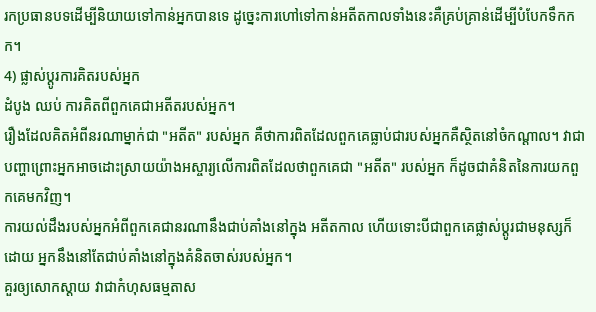រកប្រធានបទដើម្បីនិយាយទៅកាន់អ្នកបានទេ ដូច្នេះការហៅទៅកាន់អតីតកាលទាំងនេះគឺគ្រប់គ្រាន់ដើម្បីបំបែកទឹកកក។
4) ផ្លាស់ប្តូរការគិតរបស់អ្នក
ដំបូង ឈប់ ការគិតពីពួកគេជាអតីតរបស់អ្នក។
រឿងដែលគិតអំពីនរណាម្នាក់ជា "អតីត" របស់អ្នក គឺថាការពិតដែលពួកគេធ្លាប់ជារបស់អ្នកគឺស្ថិតនៅចំកណ្តាល។ វាជាបញ្ហាព្រោះអ្នកអាចដោះស្រាយយ៉ាងអស្ចារ្យលើការពិតដែលថាពួកគេជា "អតីត" របស់អ្នក ក៏ដូចជាគំនិតនៃការយកពួកគេមកវិញ។
ការយល់ដឹងរបស់អ្នកអំពីពួកគេជានរណានឹងជាប់គាំងនៅក្នុង អតីតកាល ហើយទោះបីជាពួកគេផ្លាស់ប្តូរជាមនុស្សក៏ដោយ អ្នកនឹងនៅតែជាប់គាំងនៅក្នុងគំនិតចាស់របស់អ្នក។
គួរឲ្យសោកស្ដាយ វាជាកំហុសធម្មតាស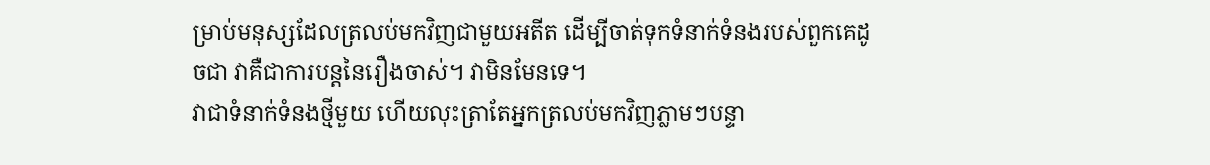ម្រាប់មនុស្សដែលត្រលប់មកវិញជាមួយអតីត ដើម្បីចាត់ទុកទំនាក់ទំនងរបស់ពួកគេដូចជា វាគឺជាការបន្តនៃរឿងចាស់។ វាមិនមែនទេ។
វាជាទំនាក់ទំនងថ្មីមួយ ហើយលុះត្រាតែអ្នកត្រលប់មកវិញភ្លាមៗបន្ទា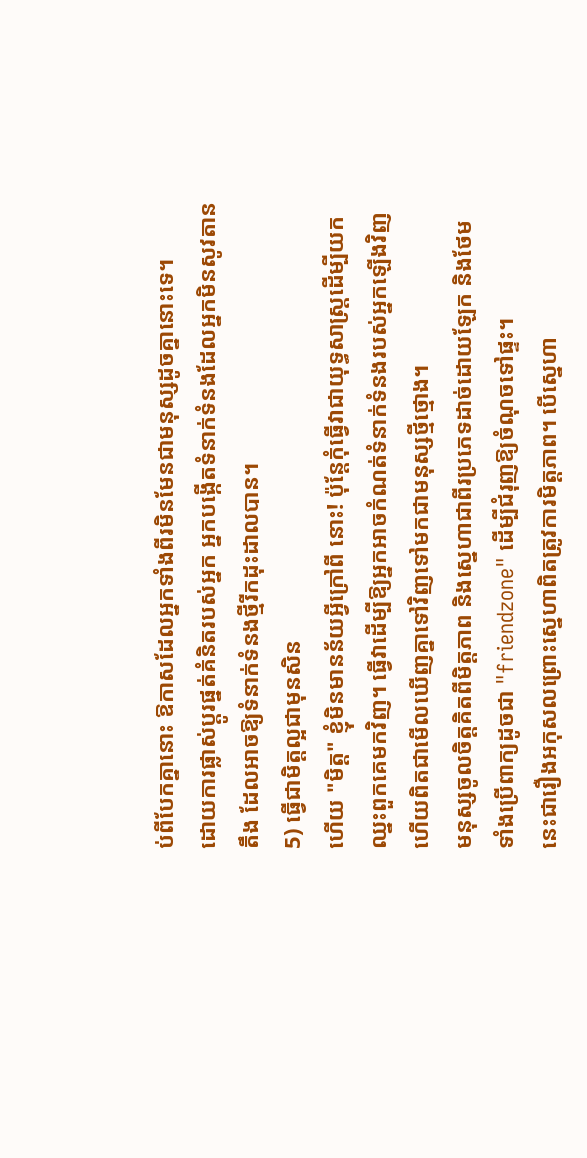ប់ពីបែកគ្នានោះ ឱកាសដែលអ្នកទាំងពីរមិនមែនជាមនុស្សដូចគ្នានោះទេ។
ដោយការផ្លាស់ប្តូរផ្នត់គំនិតរបស់អ្នក អ្នកបង្កើតទំនាក់ទំនងដែលអ្នកមិនសូវតានតឹង ដែលអាចឱ្យទំនាក់ទំនងថ្មីរីកដុះដាលបាន។
5) ធ្វើជាមិត្តល្អជាមុនសិន
ហើយ "មិត្ត" ខ្ញុំមិនមានន័យអ្វីក្រៅពី នោះ! ប៉ុន្តែកុំធ្វើវាជាយុទ្ធសាស្ត្រដើម្បីយកឈ្នះពួកគេមកវិញ។ ធ្វើវាដើម្បីឱ្យអ្នកអាចកំណត់ទំនាក់ទំនងរបស់អ្នកឡើងវិញ ហើយពិតជាមើលឃើញគ្នាទៅវិញទៅមកជាមនុស្សថ្មីថ្មោង។
មនុស្សចូលចិត្តគិតពីមិត្តភាព និងស្នេហាជាពីរប្រភេទដាច់ដោយឡែក និងថែមទាំងប្រើពាក្យដូចជា "friendzone" ដើម្បីជំរុញឱ្យចំណុចទៅផ្ទះ។
នេះជារឿងអកុសលព្រោះស្នេហាពិតត្រូវការមិត្តភាព។ បើស្នេហា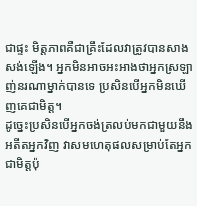ជាផ្ទះ មិត្តភាពគឺជាគ្រឹះដែលវាត្រូវបានសាងសង់ឡើង។ អ្នកមិនអាចអះអាងថាអ្នកស្រឡាញ់នរណាម្នាក់បានទេ ប្រសិនបើអ្នកមិនឃើញគេជាមិត្ត។
ដូច្នេះប្រសិនបើអ្នកចង់ត្រលប់មកជាមួយនឹងអតីតអ្នកវិញ វាសមហេតុផលសម្រាប់តែអ្នកជាមិត្តប៉ុ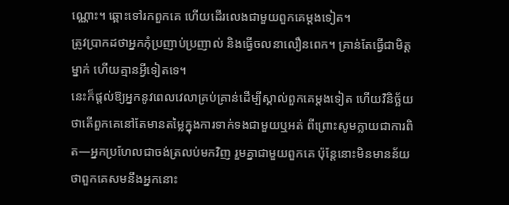ណ្ណោះ។ ឆ្ពោះទៅរកពួកគេ ហើយដើរលេងជាមួយពួកគេម្តងទៀត។
ត្រូវប្រាកដថាអ្នកកុំប្រញាប់ប្រញាល់ និងធ្វើចលនាលឿនពេក។ គ្រាន់តែធ្វើជាមិត្តម្នាក់ ហើយគ្មានអ្វីទៀតទេ។
នេះក៏ផ្តល់ឱ្យអ្នកនូវពេលវេលាគ្រប់គ្រាន់ដើម្បីស្គាល់ពួកគេម្តងទៀត ហើយវិនិច្ឆ័យថាតើពួកគេនៅតែមានតម្លៃក្នុងការទាក់ទងជាមួយឬអត់ ពីព្រោះសូមក្លាយជាការពិត—អ្នកប្រហែលជាចង់ត្រលប់មកវិញ រួមគ្នាជាមួយពួកគេ ប៉ុន្តែនោះមិនមានន័យថាពួកគេសមនឹងអ្នកនោះ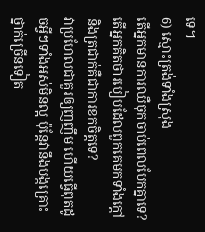ទេ។
6) ស្មោះត្រង់ទាំងស្រុង
តើអ្នកមានការឈឺចុកចាប់ពេលបែកគ្នាទេ? តើអ្នកគិតថារបៀបដែលពួកគេមកទាំងក្តៅនិងត្រជាក់គឺជាការខកចិត្តទេ?
វាប្រហែលជាគួរឲ្យញញឹម ហើយធ្វើពុតដូចអ្វីៗទាំងអស់មិនល្អ ប៉ុន្តែវានឹងបង្កគ្រោះថ្នាក់ច្រើនទៀត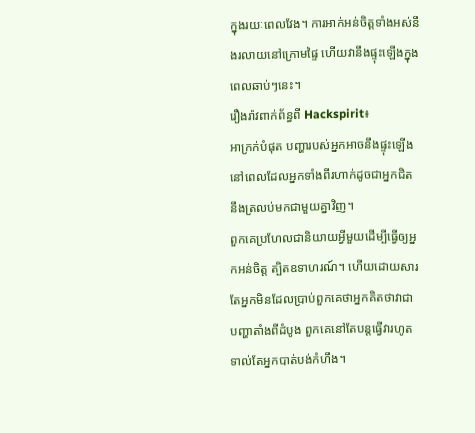ក្នុងរយៈពេលវែង។ ការអាក់អន់ចិត្តទាំងអស់នឹងរលាយនៅក្រោមផ្ទៃ ហើយវានឹងផ្ទុះឡើងក្នុងពេលឆាប់ៗនេះ។
រឿងរ៉ាវពាក់ព័ន្ធពី Hackspirit៖
អាក្រក់បំផុត បញ្ហារបស់អ្នកអាចនឹងផ្ទុះឡើង នៅពេលដែលអ្នកទាំងពីរហាក់ដូចជាអ្នកជិតនឹងត្រលប់មកជាមួយគ្នាវិញ។
ពួកគេប្រហែលជានិយាយអ្វីមួយដើម្បីធ្វើឲ្យអ្នកអន់ចិត្ត ត្បិតឧទាហរណ៍។ ហើយដោយសារតែអ្នកមិនដែលប្រាប់ពួកគេថាអ្នកគិតថាវាជាបញ្ហាតាំងពីដំបូង ពួកគេនៅតែបន្តធ្វើវារហូតទាល់តែអ្នកបាត់បង់កំហឹង។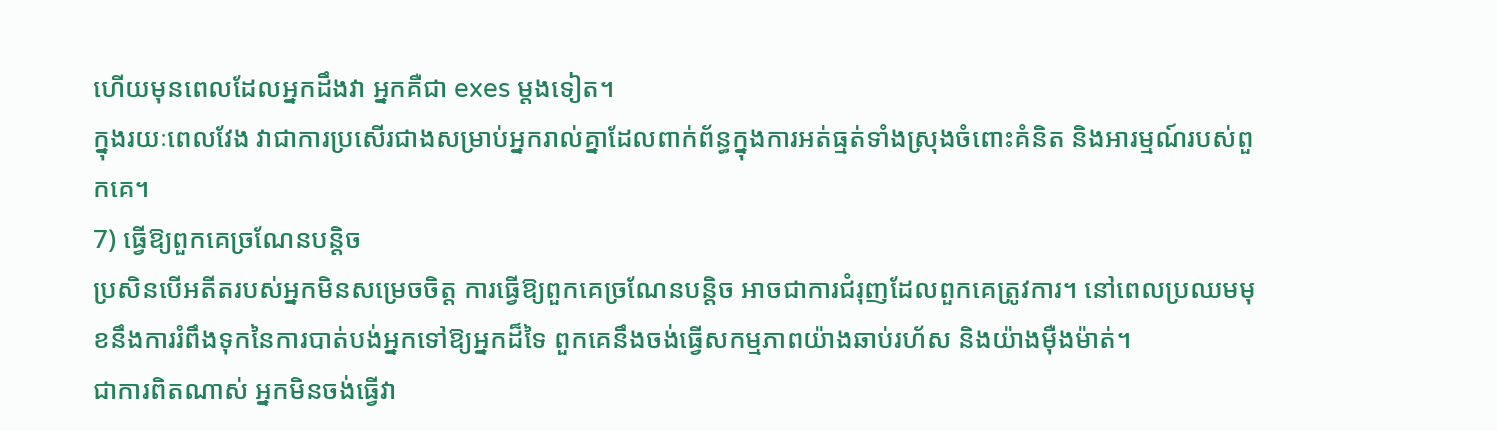ហើយមុនពេលដែលអ្នកដឹងវា អ្នកគឺជា exes ម្តងទៀត។
ក្នុងរយៈពេលវែង វាជាការប្រសើរជាងសម្រាប់អ្នករាល់គ្នាដែលពាក់ព័ន្ធក្នុងការអត់ធ្មត់ទាំងស្រុងចំពោះគំនិត និងអារម្មណ៍របស់ពួកគេ។
7) ធ្វើឱ្យពួកគេច្រណែនបន្តិច
ប្រសិនបើអតីតរបស់អ្នកមិនសម្រេចចិត្ត ការធ្វើឱ្យពួកគេច្រណែនបន្តិច អាចជាការជំរុញដែលពួកគេត្រូវការ។ នៅពេលប្រឈមមុខនឹងការរំពឹងទុកនៃការបាត់បង់អ្នកទៅឱ្យអ្នកដ៏ទៃ ពួកគេនឹងចង់ធ្វើសកម្មភាពយ៉ាងឆាប់រហ័ស និងយ៉ាងម៉ឺងម៉ាត់។
ជាការពិតណាស់ អ្នកមិនចង់ធ្វើវា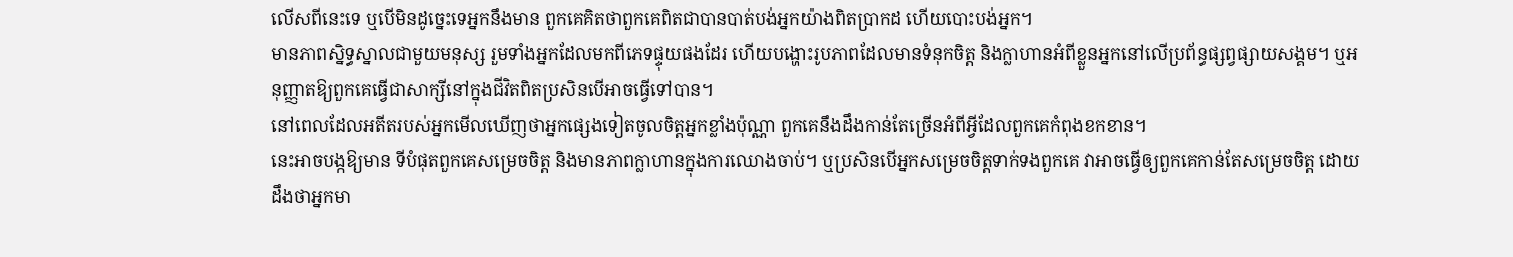លើសពីនេះទេ ឬបើមិនដូច្នេះទេអ្នកនឹងមាន ពួកគេគិតថាពួកគេពិតជាបានបាត់បង់អ្នកយ៉ាងពិតប្រាកដ ហើយបោះបង់អ្នក។
មានភាពស្និទ្ធស្នាលជាមួយមនុស្ស រួមទាំងអ្នកដែលមកពីភេទផ្ទុយផងដែរ ហើយបង្ហោះរូបភាពដែលមានទំនុកចិត្ត និងក្លាហានអំពីខ្លួនអ្នកនៅលើប្រព័ន្ធផ្សព្វផ្សាយសង្គម។ ឬអនុញ្ញាតឱ្យពួកគេធ្វើជាសាក្សីនៅក្នុងជីវិតពិតប្រសិនបើអាចធ្វើទៅបាន។
នៅពេលដែលអតីតរបស់អ្នកមើលឃើញថាអ្នកផ្សេងទៀតចូលចិត្តអ្នកខ្លាំងប៉ុណ្ណា ពួកគេនឹងដឹងកាន់តែច្រើនអំពីអ្វីដែលពួកគេកំពុងខកខាន។
នេះអាចបង្កឱ្យមាន ទីបំផុតពួកគេសម្រេចចិត្ត និងមានភាពក្លាហានក្នុងការឈោងចាប់។ ឬប្រសិនបើអ្នកសម្រេចចិត្តទាក់ទងពួកគេ វាអាចធ្វើឲ្យពួកគេកាន់តែសម្រេចចិត្ត ដោយដឹងថាអ្នកមា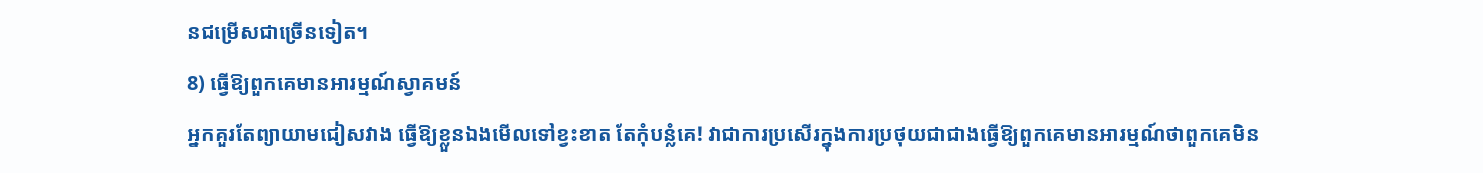នជម្រើសជាច្រើនទៀត។
8) ធ្វើឱ្យពួកគេមានអារម្មណ៍ស្វាគមន៍
អ្នកគួរតែព្យាយាមជៀសវាង ធ្វើឱ្យខ្លួនឯងមើលទៅខ្វះខាត តែកុំបន្លំគេ! វាជាការប្រសើរក្នុងការប្រថុយជាជាងធ្វើឱ្យពួកគេមានអារម្មណ៍ថាពួកគេមិន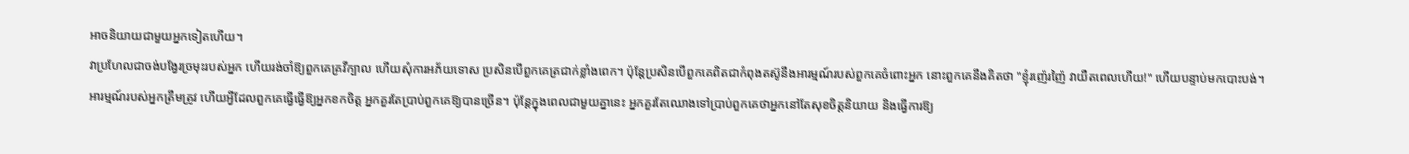អាចនិយាយជាមួយអ្នកទៀតហើយ។
វាប្រហែលជាចង់បង្វែរច្រមុះរបស់អ្នក ហើយរង់ចាំឱ្យពួកគេគ្រវីក្បាល ហើយសុំការអភ័យទោស ប្រសិនបើពួកគេត្រជាក់ខ្លាំងពេក។ ប៉ុន្តែប្រសិនបើពួកគេពិតជាកំពុងតស៊ូនឹងអារម្មណ៍របស់ពួកគេចំពោះអ្នក នោះពួកគេនឹងគិតថា "ខ្ញុំរញ៉េរញ៉ៃ វាយឺតពេលហើយ!" ហើយបន្ទាប់មកបោះបង់។
អារម្មណ៍របស់អ្នកត្រឹមត្រូវ ហើយអ្វីដែលពួកគេធ្វើធ្វើឱ្យអ្នកខកចិត្ត អ្នកគួរតែប្រាប់ពួកគេឱ្យបានច្រើន។ ប៉ុន្តែក្នុងពេលជាមួយគ្នានេះ អ្នកគួរតែឈោងទៅប្រាប់ពួកគេថាអ្នកនៅតែសុខចិត្តនិយាយ និងធ្វើការឱ្យ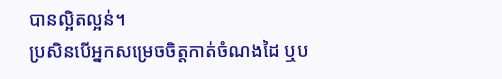បានល្អិតល្អន់។
ប្រសិនបើអ្នកសម្រេចចិត្តកាត់ចំណងដៃ ឬប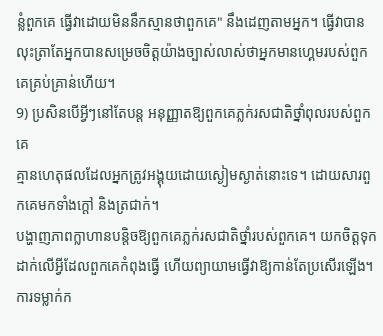ន្លំពួកគេ ធ្វើវាដោយមិននឹកស្មានថាពួកគេ" នឹងដេញតាមអ្នក។ ធ្វើវាបានលុះត្រាតែអ្នកបានសម្រេចចិត្តយ៉ាងច្បាស់លាស់ថាអ្នកមានហ្គេមរបស់ពួកគេគ្រប់គ្រាន់ហើយ។
9) ប្រសិនបើអ្វីៗនៅតែបន្ត អនុញ្ញាតឱ្យពួកគេភ្លក់រសជាតិថ្នាំពុលរបស់ពួកគេ
គ្មានហេតុផលដែលអ្នកត្រូវអង្គុយដោយស្ងៀមស្ងាត់នោះទេ។ ដោយសារពួកគេមកទាំងក្តៅ និងត្រជាក់។
បង្ហាញភាពក្លាហានបន្តិចឱ្យពួកគេភ្លក់រសជាតិថ្នាំរបស់ពួកគេ។ យកចិត្តទុកដាក់លើអ្វីដែលពួកគេកំពុងធ្វើ ហើយព្យាយាមធ្វើវាឱ្យកាន់តែប្រសើរឡើង។
ការទម្លាក់ក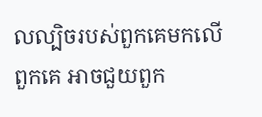លល្បិចរបស់ពួកគេមកលើពួកគេ អាចជួយពួក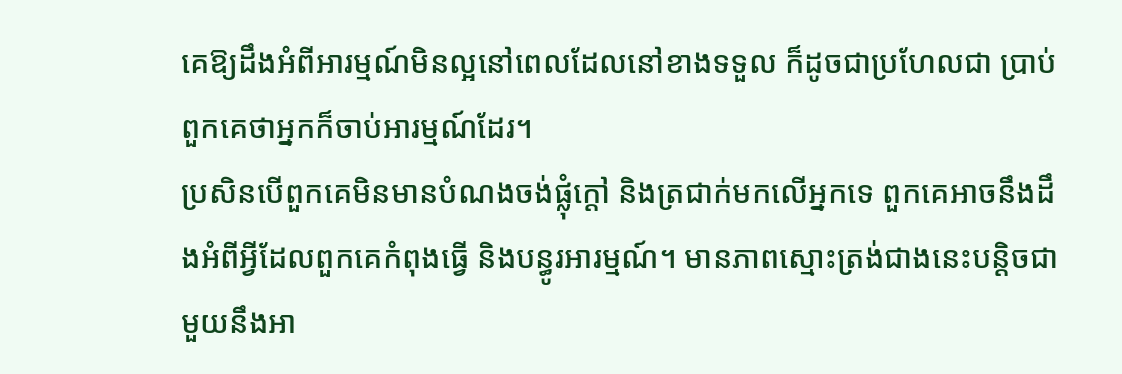គេឱ្យដឹងអំពីអារម្មណ៍មិនល្អនៅពេលដែលនៅខាងទទួល ក៏ដូចជាប្រហែលជា ប្រាប់ពួកគេថាអ្នកក៏ចាប់អារម្មណ៍ដែរ។
ប្រសិនបើពួកគេមិនមានបំណងចង់ផ្លុំក្តៅ និងត្រជាក់មកលើអ្នកទេ ពួកគេអាចនឹងដឹងអំពីអ្វីដែលពួកគេកំពុងធ្វើ និងបន្ធូរអារម្មណ៍។ មានភាពស្មោះត្រង់ជាងនេះបន្តិចជាមួយនឹងអា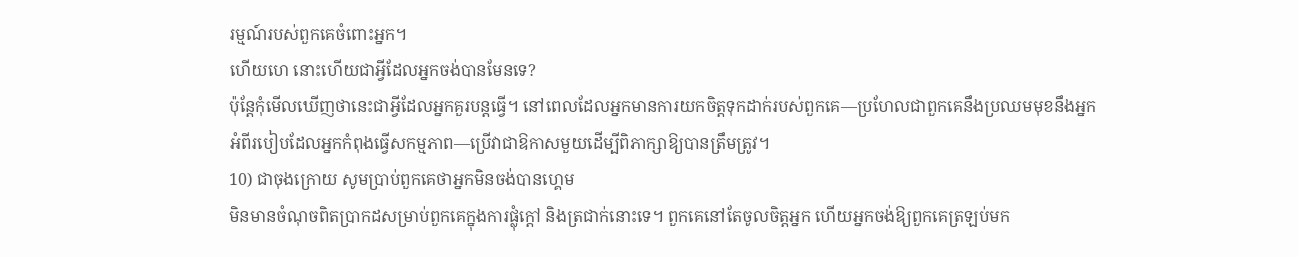រម្មណ៍របស់ពួកគេចំពោះអ្នក។
ហើយហេ នោះហើយជាអ្វីដែលអ្នកចង់បានមែនទេ?
ប៉ុន្តែកុំមើលឃើញថានេះជាអ្វីដែលអ្នកគួរបន្តធ្វើ។ នៅពេលដែលអ្នកមានការយកចិត្តទុកដាក់របស់ពួកគេ—ប្រហែលជាពួកគេនឹងប្រឈមមុខនឹងអ្នកអំពីរបៀបដែលអ្នកកំពុងធ្វើសកម្មភាព—ប្រើវាជាឱកាសមួយដើម្បីពិភាក្សាឱ្យបានត្រឹមត្រូវ។
10) ជាចុងក្រោយ សូមប្រាប់ពួកគេថាអ្នកមិនចង់បានហ្គេម
មិនមានចំណុចពិតប្រាកដសម្រាប់ពួកគេក្នុងការផ្លុំក្តៅ និងត្រជាក់នោះទេ។ ពួកគេនៅតែចូលចិត្តអ្នក ហើយអ្នកចង់ឱ្យពួកគេត្រឡប់មក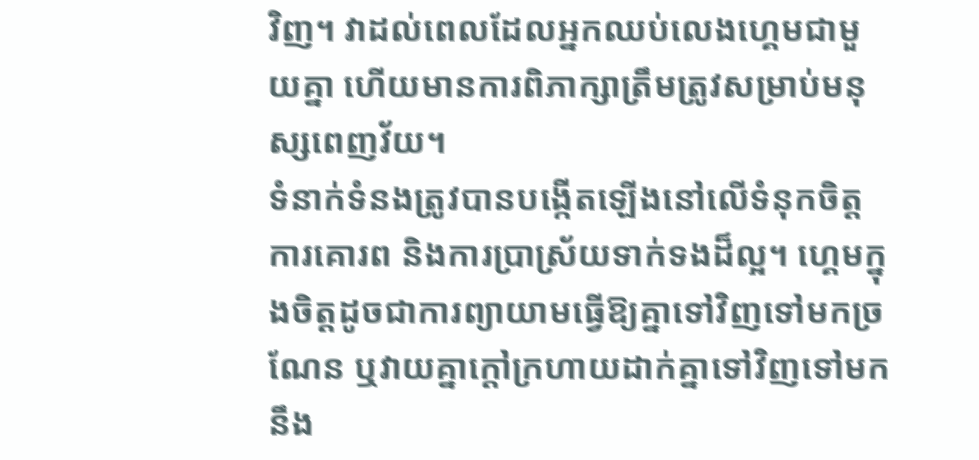វិញ។ វាដល់ពេលដែលអ្នកឈប់លេងហ្គេមជាមួយគ្នា ហើយមានការពិភាក្សាត្រឹមត្រូវសម្រាប់មនុស្សពេញវ័យ។
ទំនាក់ទំនងត្រូវបានបង្កើតឡើងនៅលើទំនុកចិត្ត ការគោរព និងការប្រាស្រ័យទាក់ទងដ៏ល្អ។ ហ្គេមក្នុងចិត្តដូចជាការព្យាយាមធ្វើឱ្យគ្នាទៅវិញទៅមកច្រណែន ឬវាយគ្នាក្តៅក្រហាយដាក់គ្នាទៅវិញទៅមកនឹង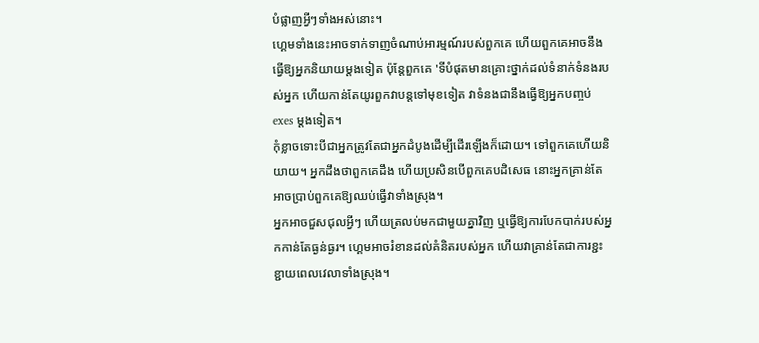បំផ្លាញអ្វីៗទាំងអស់នោះ។
ហ្គេមទាំងនេះអាចទាក់ទាញចំណាប់អារម្មណ៍របស់ពួកគេ ហើយពួកគេអាចនឹងធ្វើឱ្យអ្នកនិយាយម្តងទៀត ប៉ុន្តែពួកគេ 'ទីបំផុតមានគ្រោះថ្នាក់ដល់ទំនាក់ទំនងរបស់អ្នក ហើយកាន់តែយូរពួកវាបន្តទៅមុខទៀត វាទំនងជានឹងធ្វើឱ្យអ្នកបញ្ចប់ exes ម្តងទៀត។
កុំខ្លាចទោះបីជាអ្នកត្រូវតែជាអ្នកដំបូងដើម្បីដើរឡើងក៏ដោយ។ ទៅពួកគេហើយនិយាយ។ អ្នកដឹងថាពួកគេដឹង ហើយប្រសិនបើពួកគេបដិសេធ នោះអ្នកគ្រាន់តែអាចប្រាប់ពួកគេឱ្យឈប់ធ្វើវាទាំងស្រុង។
អ្នកអាចជួសជុលអ្វីៗ ហើយត្រលប់មកជាមួយគ្នាវិញ ឬធ្វើឱ្យការបែកបាក់របស់អ្នកកាន់តែធ្ងន់ធ្ងរ។ ហ្គេមអាចរំខានដល់គំនិតរបស់អ្នក ហើយវាគ្រាន់តែជាការខ្ជះខ្ជាយពេលវេលាទាំងស្រុង។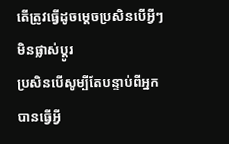តើត្រូវធ្វើដូចម្តេចប្រសិនបើអ្វីៗមិនផ្លាស់ប្តូរ
ប្រសិនបើសូម្បីតែបន្ទាប់ពីអ្នកបានធ្វើអ្វី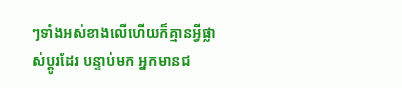ៗទាំងអស់ខាងលើហើយក៏គ្មានអ្វីផ្លាស់ប្តូរដែរ បន្ទាប់មក អ្នកមានជ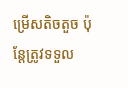ម្រើសតិចតួច ប៉ុន្តែត្រូវទទួល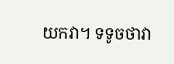យកវា។ ទទូចថាវា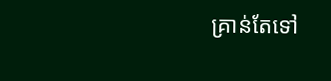គ្រាន់តែទៅ